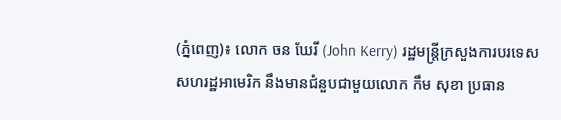(ភ្នំពេញ)៖ លោក ចន ឃែរី (John Kerry) រដ្ឋមន្ត្រីក្រសួងការបរទេសសហរដ្ឋអាមេរិក នឹងមានជំនួបជាមួយលោក កឹម សុខា ប្រធាន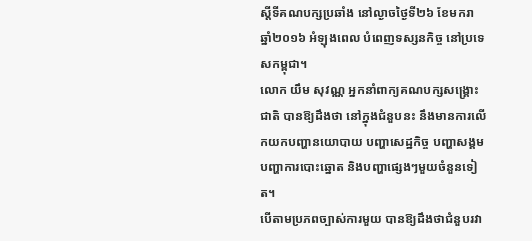ស្តីទីគណបក្សប្រឆាំង នៅល្ងាចថ្ងៃទី២៦ ខែមករា ឆ្នាំ២០១៦ អំឡុងពេល បំពេញទស្សនកិច្ច នៅប្រទេសកម្ពុជា។
លោក យឹម សុវណ្ណ អ្នកនាំពាក្យគណបក្សសង្រ្គោះជាតិ បានឱ្យដឹងថា នៅក្នុងជំនួបនះ នឹងមានការលើកយកបញ្ហានយោបាយ បញ្ហាសេដ្ឋកិច្ច បញ្ហាសង្គម បញ្ហាការបោះឆ្នោត និងបញ្ហាផ្សេងៗមួយចំនួនទៀត។
បើតាមប្រភពច្បាស់ការមួយ បានឱ្យដឹងថាជំនួបរវា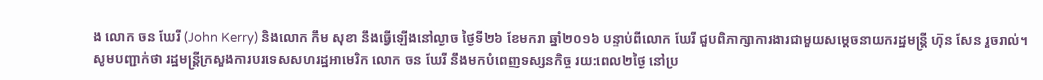ង លោក ចន ឃែរី (John Kerry) និងលោក កឹម សុខា នឹងធ្វើឡើងនៅល្ងាច ថ្ងៃទី២៦ ខែមករា ឆ្នាំ២០១៦ បន្ទាប់ពីលោក ឃែរី ជួបពិភាក្សាការងារជាមួយសម្តេចនាយករដ្ឋមន្ត្រី ហ៊ុន សែន រួចរាល់។
សូមបញ្ជាក់ថា រដ្ឋមន្ត្រីក្រសួងការបរទេសសហរដ្ឋអាមេរិក លោក ចន ឃែរី នឹងមកបំពេញទស្សនកិច្ច រយ:ពេល២ថ្ងៃ នៅប្រ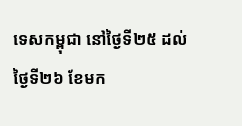ទេសកម្ពុជា នៅថ្ងៃទី២៥ ដល់ថ្ងៃទី២៦ ខែមក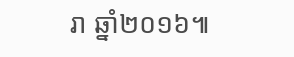រា ឆ្នាំ២០១៦៕